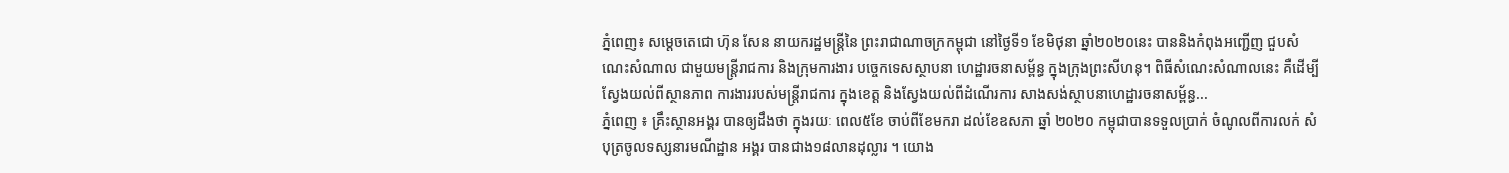ភ្នំពេញ៖ សម្តេចតេជោ ហ៊ុន សែន នាយករដ្ឋមន្ត្រីនៃ ព្រះរាជាណាចក្រកម្ពុជា នៅថ្ងៃទី១ ខែមិថុនា ឆ្នាំ២០២០នេះ បាននិងកំពុងអញ្ជើញ ជួបសំណេះសំណាល ជាមួយមន្ត្រីរាជការ និងក្រុមការងារ បច្ចេកទេសស្ថាបនា ហេដ្ឋារចនាសម្ព័ន្ធ ក្នុងក្រុងព្រះសីហនុ។ ពិធីសំណេះសំណាលនេះ គឺដើម្បីស្វែងយល់ពីស្ថានភាព ការងាររបស់មន្ត្រីរាជការ ក្នុងខេត្ត និងស្វែងយល់ពីដំណើរការ សាងសង់ស្ថាបនាហេដ្ឋារចនាសម្ព័ន្ធ...
ភ្នំពេញ ៖ គ្រឹះស្ថានអង្គរ បានឲ្យដឹងថា ក្នុងរយៈ ពេល៥ខែ ចាប់ពីខែមករា ដល់ខែឧសភា ឆ្នាំ ២០២០ កម្ពុជាបានទទួលប្រាក់ ចំណូលពីការលក់ សំបុត្រចូលទស្សនារមណីដ្ឋាន អង្គរ បានជាង១៨លានដុល្លារ ។ យោង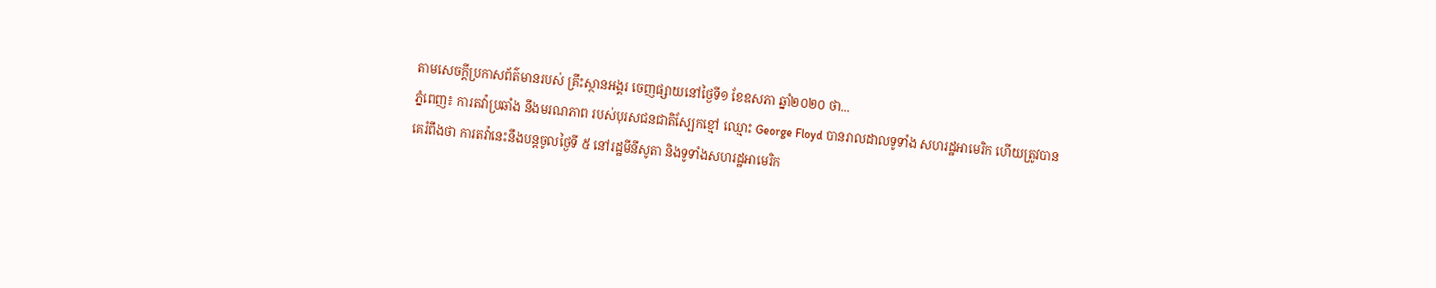តាមសេចក្ដីប្រកាសព័ត៌មានរបស់ គ្រឹះស្ថានអង្គរ ចេញផ្សាយនៅថ្ងៃទី១ ខែឧសភា ឆ្នាំ២០២០ ថា...
ភ្នំពេញ៖ ការតវ៉ាប្រឆាំង នឹងមរណភាព របស់បុរសជនជាតិស្បែកខ្មៅ ឈ្មោះ George Floyd បានរាលដាលទូទាំង សហរដ្ឋអាមេរិក ហើយត្រូវបានគេរំពឹងថា ការតវ៉ានេះនឹងបន្តចូលថ្ងៃទី ៥ នៅរដ្ឋមីនីសូតា និងទូទាំងសហរដ្ឋអាមេរិក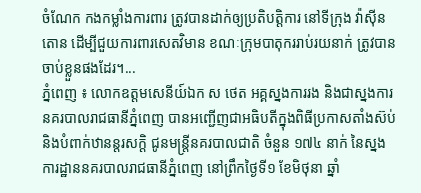ចំណែក កងកម្លាំងការពារ ត្រូវបានដាក់ឲ្យប្រតិបត្តិការ នៅទីក្រុង វ៉ាស៊ីនតោន ដើម្បីជួយការពារសេតវិមាន ខណៈក្រុមបាតុកររាប់រយនាក់ ត្រូវបានចាប់ខ្លួនផងដែរ។...
ភ្នំពេញ ៖ លោកឧត្តមសេនីយ៍ឯក ស ថេត អគ្គស្នងការរង និងជាស្នងការនគរបាលរាជធានីភ្នំពេញ បានអញ្ជើញជាអធិបតីក្នុងពិធីប្រកាសតាំងស៊ប់ និងបំពាក់ឋានន្តរសក្តិ ជូនមន្ត្រីនគរបាលជាតិ ចំនួន ១៧៤ នាក់ នៃស្នងការដ្ឋាននគរបាលរាជធានីភ្នំពេញ នៅព្រឹកថ្ងៃទី១ ខែមិថុនា ឆ្នាំ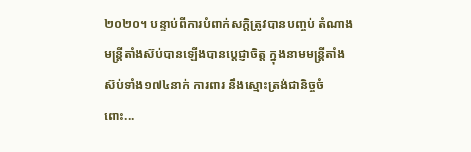២០២០។ បន្ទាប់ពីការបំពាក់សក្តិត្រូវបានបញ្ចប់ តំណាងមន្ត្រីតាំងស៊ប់បានឡើងបានប្តេជ្ញាចិត្ត ក្នុងនាមមន្ត្រីតាំងស៊ប់ទាំង១៧៤នាក់ ការពារ នឹងស្មោះត្រង់ជានិច្ចចំពោះ...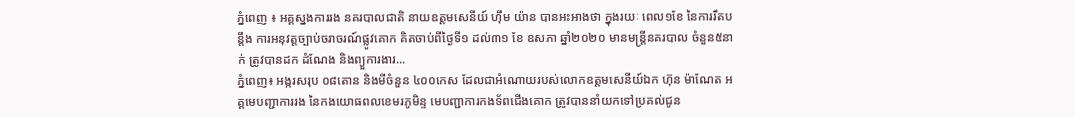ភ្នំពេញ ៖ អគ្គស្នងការរង នគរបាលជាតិ នាយឧត្តមសេនីយ៍ ហ៊ឹម យ៉ាន បានអះអាងថា ក្នុងរយៈ ពេល១ខែ នៃការរឹតបន្តឹង ការអនុវត្តច្បាប់ចរាចរណ៍ផ្លូវគោក គិតចាប់ពីថ្ងៃទី១ ដល់៣១ ខែ ឧសភា ឆ្នាំ២០២០ មានមន្រ្តីនគរបាល ចំនួន៥នាក់ ត្រូវបានដក ដំណែង និងព្យួការងារ...
ភ្នំពេញ៖ អង្ករសរុប ០៨តោន និងមីចំនួន ៤០០កេស ដែលជាអំណោយរបស់លោកឧត្តមសេនីយ៍ឯក ហ៊ុន ម៉ាណែត អគ្គមេបញ្ជាការរង នៃកងយោធពលខេមរភូមិន្ទ មេបញ្ជាការកងទ័ពជើងគោក ត្រូវបាននាំយកទៅប្រគល់ជូន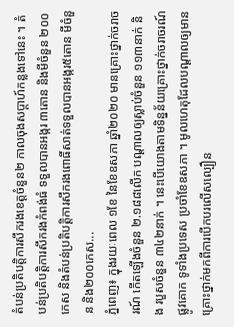តំបន់ប្រតិបត្តិការសឹករងខេត្តចំនួន២ កាលចុងសប្តាហ៍កន្លងទៅនេះ ។ តំបន់ប្រតិបត្តិការសឹករងកំពង់ធំ ទទួលបានអង្ករ ៣តោន និងមីចំនួន ២០០កេស និងតំបន់ប្រតិបត្តិការសឹករងពោធិ៍សាត់ទទួលបានអង្ករ៥តោន មីចំនួន និង២០០កេស...
ភ្នំពេញ៖ ក្នុងរយៈពេល ១ខែ នៃខែឧសភា ឆ្នាំ២០២០ មានគ្រោះថ្នាក់ចរាចរណ៍ កើតឡើងចំនួន ២.១៨៨លើក បណ្ដាលឲ្យស្លាប់ចំនួន ១១៣នាក់ និង របួសចំនួន ៣៤២នាក់ ។ នេះបើយោងតាមទិន្នន័យគ្រោះថ្នាក់ចរាចរណ៍ផ្លូវគោក ទូទាំងប្រទេស ប្រចាំខែឧសភា ។ មូលហេតុដែលបណ្ដាលឲ្យមាន គ្រោះថ្នាក់មកពីការបើកបរលើសល្បឿន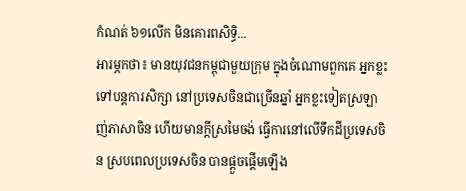កំណត់ ៦១លើក មិនគោរពសិទ្ធិ...
អារម្ភកថា៖ មានយុវជនកម្ពុជាមួយក្រុម ក្នុងចំណោមពួកគេ អ្នកខ្លះទៅបន្តការសិក្សា នៅប្រទេសចិនជាច្រើនឆ្នាំ អ្នកខ្លះទៀតស្រឡាញ់ភាសាចិន ហើយមានក្តីស្រមៃចង់ ធ្វើការនៅលើទឹកដីប្រទេសចិន ស្របពេលប្រទេសចិន បានផ្ដួចផ្ដើមឡើង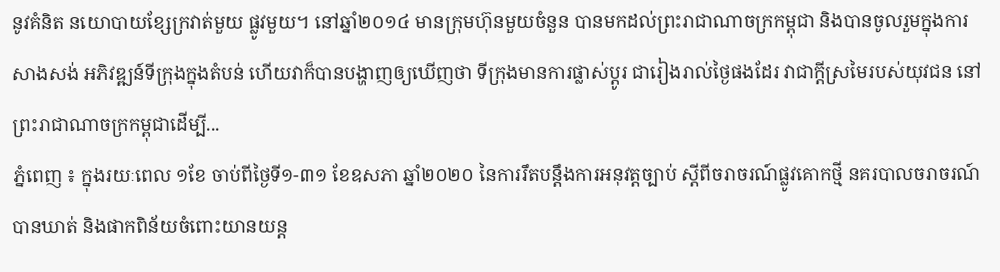នូវគំនិត នយោបាយខ្សែក្រវាត់មួយ ផ្លូវមួយ។ នៅឆ្នាំ២០១៤ មានក្រុមហ៊ុនមួយចំនួន បានមកដល់ព្រះរាជាណាចក្រកម្ពុជា និងបានចូលរួមក្នុងការសាងសង់ អភិវឌ្ឍន៍ទីក្រុងក្នុងតំបន់ ហើយវាក៏បានបង្ហាញឲ្យឃើញថា ទីក្រុងមានការផ្លាស់ប្ដូរ ជារៀងរាល់ថ្ងៃផងដែរ វាជាក្តីស្រមៃរបស់យុវជន នៅព្រះរាជាណាចក្រកម្ពុជាដើម្បី...
ភ្នំពេញ ៖ ក្នុងរយៈពេល ១ខែ ចាប់ពីថ្ងៃទី១-៣១ ខែឧសភា ឆ្នាំ២០២០ នៃការរឹតបន្តឹងការអនុវត្តច្បាប់ ស្តីពីចរាចរណ៍ផ្លូវគោកថ្មី នគរបាលចរាចរណ៍ បានឃាត់ និងផាកពិន័យចំពោះយានយន្ត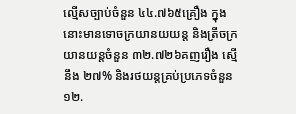ល្មើសច្បាប់ចំនួន ៤៤.៧៦៥គ្រឿង ក្នុងនោះមានទោចក្រយានយយន្ត និងត្រីចក្រយានយន្តចំនួន ៣២.៧២៦គញរឿង ស្មើនឹង ២៧% និងរថយន្តគ្រប់ប្រភេទចំនួន ១២.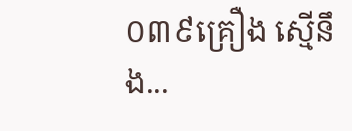០៣៩គ្រឿង ស្មើនឹង...